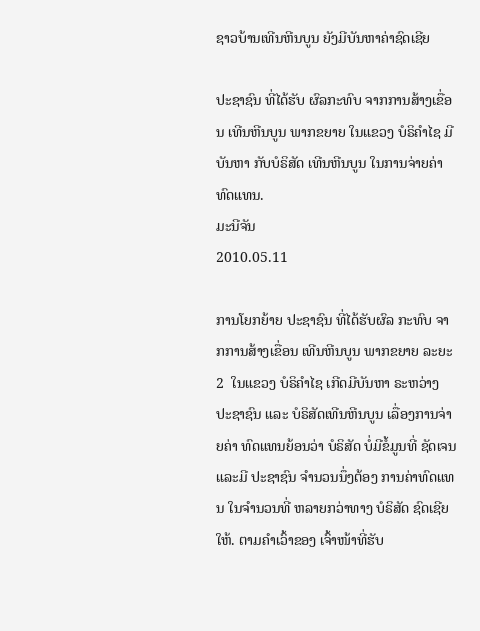ຊາວບ້ານເທີນຫີນບູນ ຍັງມີບັນຫາຄ່າຊົດເຊີຍ

ປະຊາຊົນ ທີ່ໄດ້ຮັບ ຜົລກະທົບ ຈາກການສ້າງເຂື່ອນ ເທີນຫີນບູນ ພາກຂຍາຍ ໃນແຂວງ ບໍຣິຄໍາໄຊ ມີບັນຫາ ກັບບໍຣິສັດ ເທີນຫີນບູນ ໃນການຈ່າຍຄ່າ ທົດແທນ.
ມະນີຈັນ
2010.05.11

ການໂຍກຍ້າຍ ປະຊາຊົນ ທີ່ໄດ້ຮັບຜົລ ກະທົບ ຈາກການສ້າງເຂື່ອນ ເທີນຫີນບູນ ພາກຂຍາຍ ລະຍະ 2  ໃນແຂວງ ບໍຣິຄໍາໄຊ ເກີດມີບັນຫາ ຣະຫວ່າງ ປະຊາຊົນ ແລະ ບໍຣິສັດເທີນຫີນບູນ ເລື່ອງການຈ່າຍຄ່າ ທົດແທນຍ້ອນວ່າ ບໍຣິສັດ ບໍ່ມີຂໍ້ມູນທີ່ ຊັດເຈນ ແລະມີ ປະຊາຊົນ ຈໍານວນນຶ່ງຕ້ອງ ການຄ່າທົດແທນ ໃນຈໍານວນທີ່ ຫລາຍກວ່າທາງ ບໍຣິສັດ ຊົດເຊີຍໃຫ້. ຕາມຄໍາເວົ້າຂອງ ເຈົ້າໜ້າທີ່ຮັບ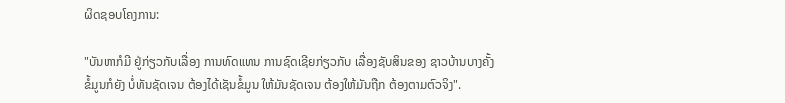ຜິດຊອບໂຄງການ:

"ບັນຫາກໍມີ ຢູ່ກ່ຽວກັບເລື່ອງ ການທົດແທນ ການຊົດເຊີຍກ່ຽວກັບ ເລື່ອງຊັບສິນຂອງ ຊາວບ້ານບາງຄັ້ງ ຂໍ້ມູນກໍຍັງ ບໍ່ທັນຊັດເຈນ ຕ້ອງໄດ້ເຊັນຂໍ້ມູນ ໃຫ້ມັນຊັດເຈນ ຕ້ອງໃຫ້ມັນຖືກ ຕ້ອງຕາມຕົວຈິງ".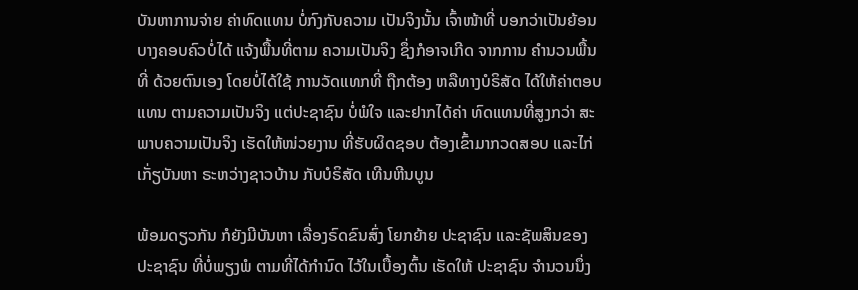ບັນຫາການຈ່າຍ ຄ່າທົດແທນ ບໍ່ກົງກັບຄວາມ ເປັນຈິງນັ້ນ ເຈົ້າໜ້າທີ່ ບອກວ່າເປັນຍ້ອນ ບາງຄອບຄົວບໍ່ໄດ້ ແຈ້ງພື້ນທີ່ຕາມ ຄວາມເປັນຈິງ ຊຶ່ງກໍອາຈເກີດ ຈາກການ ຄໍານວນພື້ນທີ່ ດ້ວຍຕົນເອງ ໂດຍບໍ່ໄດ້ໃຊ້ ການວັດແທກທີ່ ຖືກຕ້ອງ ຫລືທາງບໍຣິສັດ ໄດ້ໃຫ້ຄ່າຕອບແທນ ຕາມຄວາມເປັນຈິງ ແຕ່ປະຊາຊົນ ບໍ່ພໍໃຈ ແລະຢາກໄດ້ຄ່າ ທົດແທນທີ່ສູງກວ່າ ສະພາບຄວາມເປັນຈິງ ເຮັດໃຫ້ໜ່ວຍງານ ທີ່ຮັບຜິດຊອບ ຕ້ອງເຂົ້າມາກວດສອບ ແລະໄກ່ເກັ່ຽບັນຫາ ຣະຫວ່າງຊາວບ້ານ ກັບບໍຣິສັດ ເທີນຫີນບູນ

ພ້ອມດຽວກັນ ກໍຍັງມີບັນຫາ ເລື່ອງຣົດຂົນສົ່ງ ໂຍກຍ້າຍ ປະຊາຊົນ ແລະຊັພສິນຂອງ ປະຊາຊົນ ທີ່ບໍ່ພຽງພໍ ຕາມທີ່ໄດ້ກໍານົດ ໄວ້ໃນເບື້ອງຕົ້ນ ເຮັດໃຫ້ ປະຊາຊົນ ຈໍານວນນຶ່ງ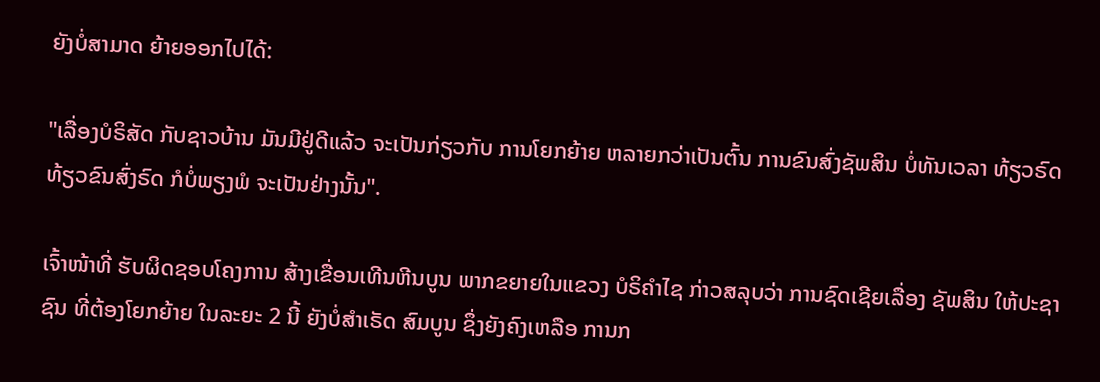ຍັງບໍ່ສາມາດ ຍ້າຍອອກໄປໄດ້:

"ເລື່ອງບໍຣິສັດ ກັບຊາວບ້ານ ມັນມີຢູ່ດີແລ້ວ ຈະເປັນກ່ຽວກັບ ການໂຍກຍ້າຍ ຫລາຍກວ່າເປັນຕົ້ນ ການຂົນສົ່ງຊັພສິນ ບໍ່ທັນເວລາ ທ້ຽວຣົດ ທ້ຽວຂົນສົ່ງຣົດ ກໍບໍ່ພຽງພໍ ຈະເປັນຢ່າງນັ້ນ".

ເຈົ້າໜ້າທີ່ ຮັບຜິດຊອບໂຄງການ ສ້າງເຂື່ອນເທີນຫີນບູນ ພາກຂຍາຍໃນແຂວງ ບໍຣິຄໍາໄຊ ກ່າວສລຸບວ່າ ການຊົດເຊີຍເລື່ອງ ຊັພສິນ ໃຫ້ປະຊາຊົນ ທີ່ຕ້ອງໂຍກຍ້າຍ ໃນລະຍະ 2 ນີ້ ຍັງບໍ່ສໍາເຣັດ ສົມບູນ ຊຶ່ງຍັງຄົງເຫລືອ ການກ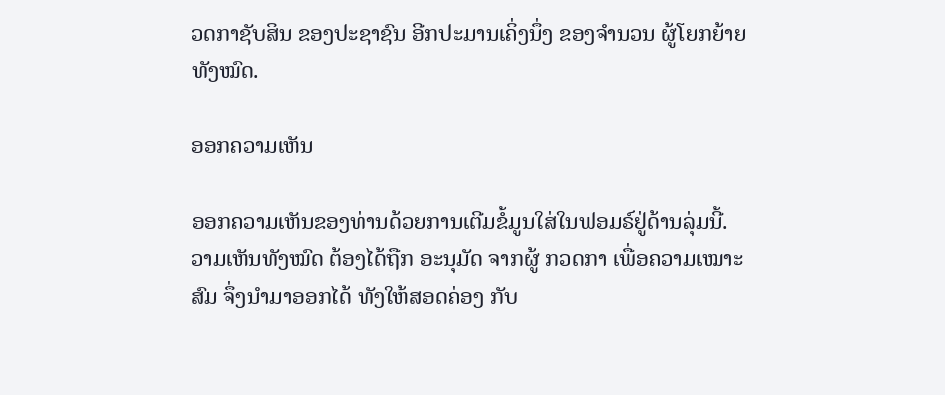ວດກາຊັບສິນ ຂອງປະຊາຊົນ ອີກປະມານເຄິ່ງນຶ່ງ ຂອງຈໍານວນ ຜູ້ໂຍກຍ້າຍທັງໝົດ.

ອອກຄວາມເຫັນ

ອອກຄວາມເຫັນຂອງທ່ານດ້ວຍການເຕີມຂໍ້ມູນໃສ່ໃນຟອມຣ໌ຢູ່ດ້ານລຸ່ມນີ້. ວາມເຫັນທັງໝົດ ຕ້ອງໄດ້ຖືກ ອະນຸມັດ ຈາກຜູ້ ກວດກາ ເພື່ອຄວາມເໝາະສົມ ຈຶ່ງນໍາມາອອກໄດ້ ທັງໃຫ້ສອດຄ່ອງ ກັບ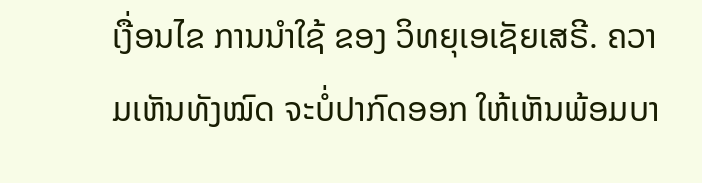ເງື່ອນໄຂ ການນຳໃຊ້ ຂອງ ວິທຍຸເອເຊັຍເສຣີ. ຄວາມເຫັນທັງໝົດ ຈະບໍ່ປາກົດອອກ ໃຫ້ເຫັນພ້ອມບາ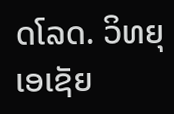ດໂລດ. ວິທຍຸເອເຊັຍ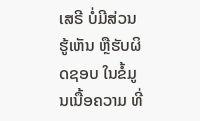ເສຣີ ບໍ່ມີສ່ວນຮູ້ເຫັນ ຫຼືຮັບຜິດຊອບ ໃນຂໍ້ມູນເນື້ອຄວາມ ທີ່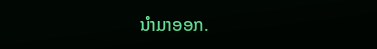ນໍາມາອອກ.